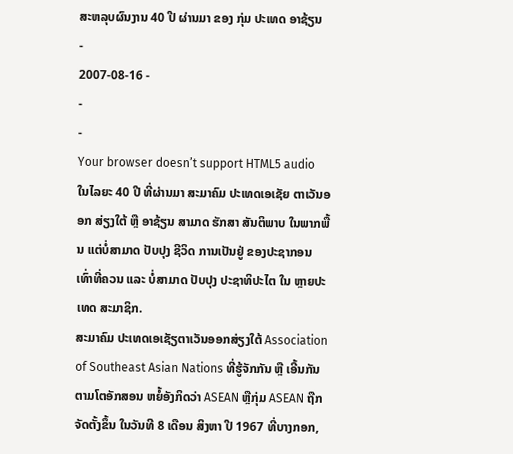ສະຫລຸບຜົນງານ 40 ປີ ຜ່ານມາ ຂອງ ກຸ່ມ ປະເທດ ອາຊ້ຽນ
-
2007-08-16 -
-
-
Your browser doesn’t support HTML5 audio
ໃນໄລຍະ 40 ປີ ທີ່ຜ່ານມາ ສະມາຄົມ ປະເທດເອເຊັຍ ຕາເວັນອອກ ສ່ຽງໃຕ້ ຫຼື ອາຊ້ຽນ ສາມາດ ຮັກສາ ສັນຕິພາບ ໃນພາກພື້ນ ແຕ່ບໍ່ສາມາດ ປັບປຸງ ຊີວິດ ການເປັນຢູ່ ຂອງປະຊາກອນ ເທົ່າທີ່ຄວນ ແລະ ບໍ່ສາມາດ ປັບປຸງ ປະຊາທິປະໄຕ ໃນ ຫຼາຍປະເທດ ສະມາຊິກ.
ສະມາຄົມ ປະເທດເອເຊັຽຕາເວັນອອກສ່ຽງໃຕ້ Association of Southeast Asian Nations ທີ່ຮູ້ຈັກກັນ ຫຼື ເອີ້ນກັນ ຕາມໂຕອັກສອນ ຫຍໍ້ອັງກິດວ່າ ASEAN ຫຼືກຸ່ມ ASEAN ຖືກຈັດຕັ້ງຂຶ້ນ ໃນວັນທີ 8 ເດືອນ ສິງຫາ ປີ 1967 ທີ່ບາງກອກ,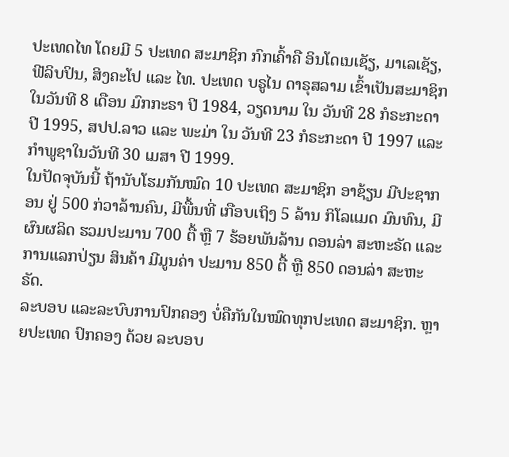ປະເທດໄທ ໂດຍມີ 5 ປະເທດ ສະມາຊິກ ກົກເຄົ້າຄື ອິນໂດເນເຊັຽ, ມາເລເຊັຽ, ຟີລິບປິນ, ສິງຄະໂປ ແລະ ໄທ. ປະເທດ ບຣູໄນ ດາຣຸສລາມ ເຂົ້າເປັນສະມາຊິກ ໃນວັນທີ 8 ເດືອນ ມົກກະຣາ ປີ 1984, ວຽດນາມ ໃນ ວັນທີ 28 ກໍຣະກະດາ ປີ 1995, ສປປ.ລາວ ແລະ ພະມ່າ ໃນ ວັນທີ 23 ກໍຣະກະດາ ປີ 1997 ແລະ ກຳພູຊາໃນວັນທີ 30 ເມສາ ປີ 1999.
ໃນປັດຈຸບັນນີ້ ຖ້ານັບໂຮມກັນໝົດ 10 ປະເທດ ສະມາຊິກ ອາຊ້ຽນ ມີປະຊາກອນ ຢູ່ 500 ກ່ວາລ້ານຄົນ, ມີພື້ນທີ່ ເກືອບເຖິງ 5 ລ້ານ ກິໂລແມດ ມົນທົນ, ມີຜົນຜລິດ ຮວມປະມານ 700 ຕື້ ຫຼື 7 ຮ້ອຍພັນລ້ານ ດອນລ່າ ສະຫະຣັດ ແລະ ການແລກປ່ຽນ ສິນຄ້າ ມີມູນຄ່າ ປະມານ 850 ຕື້ ຫຼື 850 ດອນລ່າ ສະຫະຣັດ.
ລະບອບ ແລະລະບົບການປົກຄອງ ບໍ່ຄືກັນໃນໝົດທຸກປະເທດ ສະມາຊິກ. ຫຼາຍປະເທດ ປົກຄອງ ດ້ວຍ ລະບອບ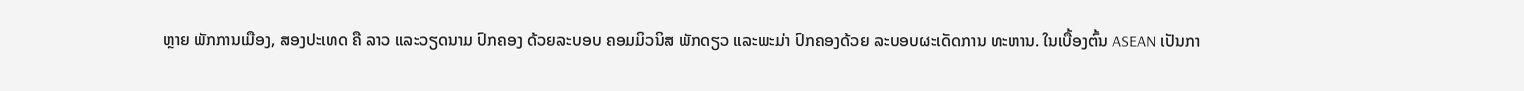ຫຼາຍ ພັກການເມືອງ, ສອງປະເທດ ຄື ລາວ ແລະວຽດນາມ ປົກຄອງ ດ້ວຍລະບອບ ຄອມມິວນິສ ພັກດຽວ ແລະພະມ່າ ປົກຄອງດ້ວຍ ລະບອບຜະເດັດການ ທະຫານ. ໃນເບື້ອງຕົ້ນ ASEAN ເປັນກາ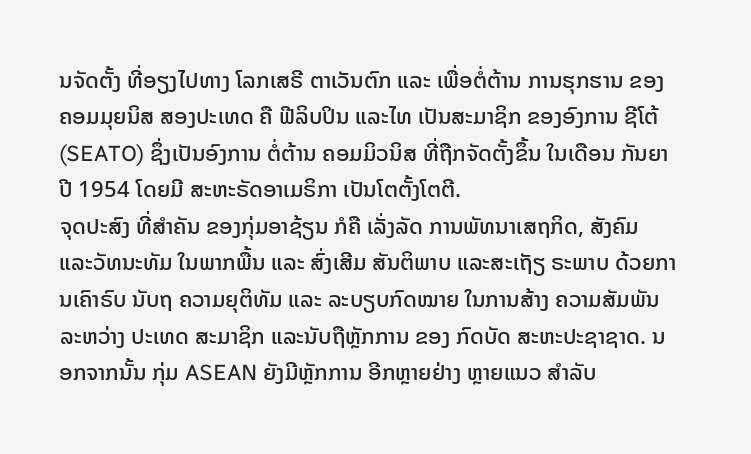ນຈັດຕັ້ງ ທີ່ອຽງໄປທາງ ໂລກເສຣີ ຕາເວັນຕົກ ແລະ ເພື່ອຕໍ່ຕ້ານ ການຮຸກຮານ ຂອງຄອມມຸຍນິສ ສອງປະເທດ ຄື ຟີລິບປິນ ແລະໄທ ເປັນສະມາຊິກ ຂອງອົງການ ຊີໂຕ້ (SEATO) ຊຶ່ງເປັນອົງການ ຕໍ່ຕ້ານ ຄອມມິວນິສ ທີ່ຖືກຈັດຕັ້ງຂຶ້ນ ໃນເດືອນ ກັນຍາ ປີ 1954 ໂດຍມີ ສະຫະຣັດອາເມຣິກາ ເປັນໂຕຕັ້ງໂຕຕີ.
ຈຸດປະສົງ ທີ່ສຳຄັນ ຂອງກຸ່ມອາຊ້ຽນ ກໍຄື ເລັ່ງລັດ ການພັທນາເສຖກິດ, ສັງຄົມ ແລະວັທນະທັມ ໃນພາກພື້ນ ແລະ ສົ່ງເສີມ ສັນຕິພາບ ແລະສະເຖັຽ ຣະພາບ ດ້ວຍການເຄົາຣົບ ນັບຖ ຄວາມຍຸຕິທັມ ແລະ ລະບຽບກົດໝາຍ ໃນການສ້າງ ຄວາມສັມພັນ ລະຫວ່າງ ປະເທດ ສະມາຊິກ ແລະນັບຖືຫຼັກການ ຂອງ ກົດບັດ ສະຫະປະຊາຊາດ. ນອກຈາກນັ້ນ ກຸ່ມ ASEAN ຍັງມີຫຼັກການ ອີກຫຼາຍຢ່າງ ຫຼາຍແນວ ສຳລັບ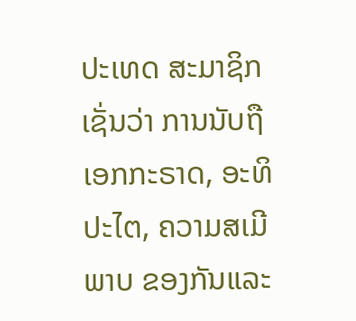ປະເທດ ສະມາຊິກ ເຊັ່ນວ່າ ການນັບຖື ເອກກະຣາດ, ອະທິປະໄຕ, ຄວາມສເມີພາບ ຂອງກັນແລະ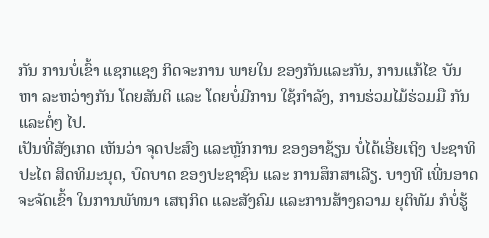ກັນ ການບໍ່ເຂົ້າ ແຊກແຊງ ກິດຈະການ ພາຍໃນ ຂອງກັນແລະກັນ, ການແກ້ໄຂ ບັນຫາ ລະຫວ່າງກັນ ໂດຍສັນຕິ ແລະ ໂດຍບໍ່ມີການ ໃຊ້ກຳລັງ, ການຮ່ວມໄມ້ຮ່ວມມື ກັນ ແລະຕໍ່ໆ ໄປ.
ເປັນທີ່ສັງເກດ ເຫັນວ່າ ຈຸດປະສົງ ແລະຫຼັກການ ຂອງອາຊ້ຽນ ບໍ່ໄດ້ເອີ່ຍເຖິງ ປະຊາທິປະໄຕ ສິດທິມະນຸດ, ບົດບາດ ຂອງປະຊາຊົນ ແລະ ການສຶກສາເລີຽ. ບາງທີ ເພີ່ນອາດ ຈະຈັດເຂົ້າ ໃນການພັທນາ ເສຖກິດ ແລະສັງຄົມ ແລະການສ້າງຄວາມ ຍຸຕິທັມ ກໍບໍ່ຮູ້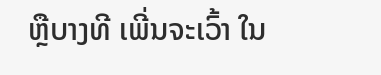ຫຼືບາງທີ ເພີ່ນຈະເວົ້າ ໃນ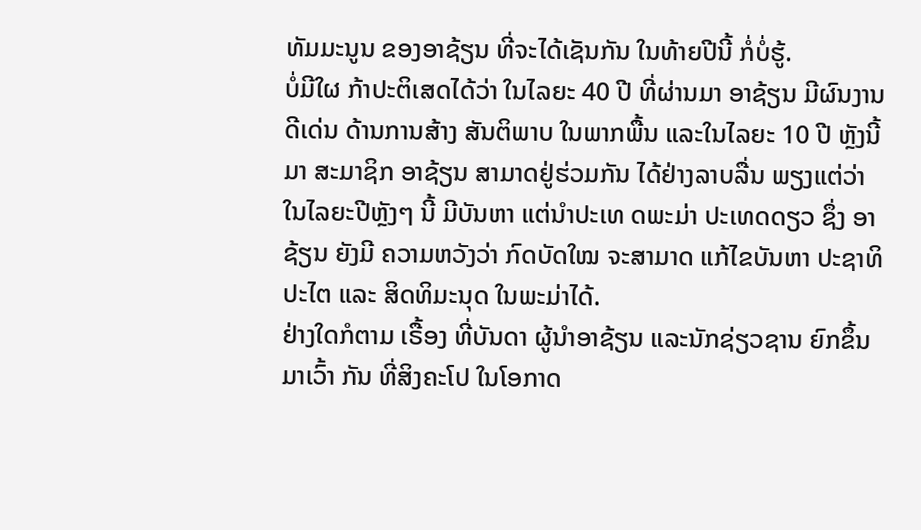ທັມມະນູນ ຂອງອາຊ້ຽນ ທີ່ຈະໄດ້ເຊັນກັນ ໃນທ້າຍປີນີ້ ກໍ່ບໍ່ຮູ້.
ບໍ່ມີໃຜ ກ້າປະຕິເສດໄດ້ວ່າ ໃນໄລຍະ 40 ປີ ທີ່ຜ່ານມາ ອາຊ້ຽນ ມີຜົນງານ ດີເດ່ນ ດ້ານການສ້າງ ສັນຕິພາບ ໃນພາກພື້ນ ແລະໃນໄລຍະ 10 ປີ ຫຼັງນີ້ມາ ສະມາຊິກ ອາຊ້ຽນ ສາມາດຢູ່ຮ່ວມກັນ ໄດ້ຢ່າງລາບລື່ນ ພຽງແຕ່ວ່າ ໃນໄລຍະປີຫຼັງໆ ນີ້ ມີບັນຫາ ແຕ່ນຳປະເທ ດພະມ່າ ປະເທດດຽວ ຊຶ່ງ ອາຊ້ຽນ ຍັງມີ ຄວາມຫວັງວ່າ ກົດບັດໃໝ ຈະສາມາດ ແກ້ໄຂບັນຫາ ປະຊາທິປະໄຕ ແລະ ສິດທິມະນຸດ ໃນພະມ່າໄດ້.
ຢ່າງໃດກໍຕາມ ເຣື້ອງ ທີ່ບັນດາ ຜູ້ນຳອາຊ້ຽນ ແລະນັກຊ່ຽວຊານ ຍົກຂຶ້ນມາເວົ້າ ກັນ ທີ່ສິງຄະໂປ ໃນໂອກາດ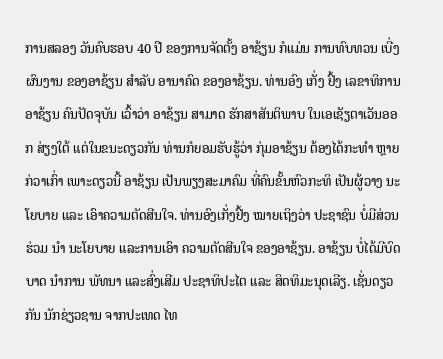ການສລອງ ວັນຄົບຮອບ 40 ປີ ຂອງການຈັດຕັ້ງ ອາຊ້ຽນ ກໍແມ່ນ ການທົບທວນ ເບີ່ງຜົນງານ ຂອງອາຊ້ຽນ ສຳລັບ ອານາຄົດ ຂອງອາຊ້ຽນ. ທ່ານອົງ ເກັ່ງ ຢົ້ງ ເລຂາທິການ ອາຊ້ຽນ ຄົນປັດຈຸບັນ ເວົ້າວ່າ ອາຊ້ຽນ ສາມາດ ຮັກສາສັນຕິພາບ ໃນເອເຊັຽຕາເວັນອອກ ສ່ຽງໃຕ້ ແຕ່ໃນຂນະດຽວກັນ ທ່ານກໍຍອມຮັບຮູ້ວ່າ ກຸ່ມອາຊ້ຽນ ຕ້ອງໄດ້ກະທຳ ຫຼາຍກ່ວາເກົ່າ ເພາະດຽວນີ້ ອາຊ້ຽນ ເປັນພຽງສະມາຄົມ ທີ່ຄົນຂັ້ນຫົວກະທິ ເປັນຜູ້ວາງ ນະໂຍບາຍ ແລະ ເອົາຄວາມຕັດສີນໃຈ. ທ່ານອົງເກັ່ງຢົ້ງ ໝາຍເຖິງວ່າ ປະຊາຊົນ ບໍ່ມີສ່ວນຮ່ວມ ນຳ ນະໂຍບາຍ ແລະການເອົາ ຄວາມຕັດສີນໃຈ ຂອງອາຊ້ຽນ. ອາຊ້ຽນ ບໍ່ໄດ້ມີບົດບາດ ນຳການ ພັທນາ ແລະສົ່ງເສີມ ປະຊາທິປະໄຕ ແລະ ສິດທິມະນຸດເລີຽ. ເຊັ່ນດຽວກັນ ນັກຊ່ຽວຊານ ຈາກປະເທດ ໄທ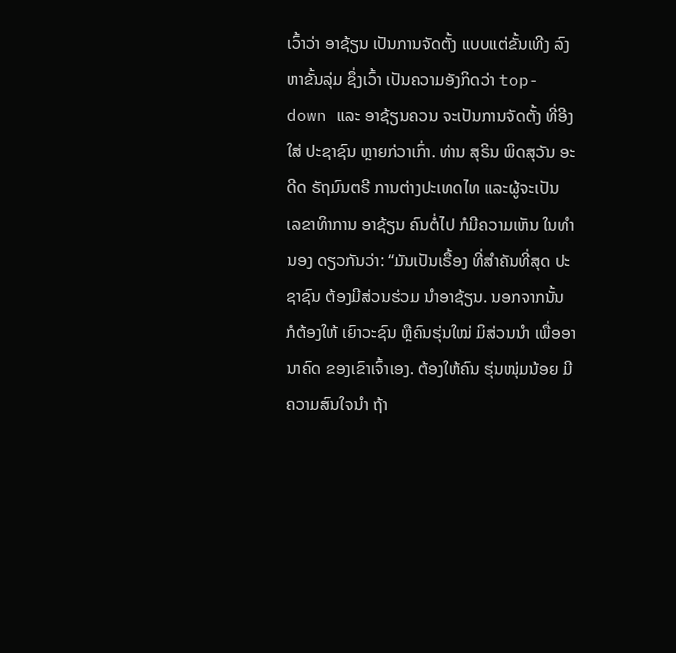ເວົ້າວ່າ ອາຊ້ຽນ ເປັນການຈັດຕັ້ງ ແບບແຕ່ຂັ້ນເທີງ ລົງຫາຂັ້ນລຸ່ມ ຊຶ່ງເວົ້າ ເປັນຄວາມອັງກິດວ່າ top-down ແລະ ອາຊ້ຽນຄວນ ຈະເປັນການຈັດຕັ້ງ ທີ່ອີງໃສ່ ປະຊາຊົນ ຫຼາຍກ່ວາເກົ່າ. ທ່ານ ສຸຣິນ ພິດສຸວັນ ອະດີດ ຣັຖມົນຕຣີ ການຕ່າງປະເທດໄທ ແລະຜູ້ຈະເປັນ ເລຂາທິາການ ອາຊ້ຽນ ຄົນຕໍ່ໄປ ກໍມີຄວາມເຫັນ ໃນທຳນອງ ດຽວກັນວ່າ: “ມັນເປັນເຣື້ອງ ທີ່ສຳຄັນທີ່ສຸດ ປະຊາຊົນ ຕ້ອງມີສ່ວນຮ່ວມ ນຳອາຊ້ຽນ. ນອກຈາກນັ້ນ ກໍຕ້ອງໃຫ້ ເຍົາວະຊົນ ຫຼືຄົນຮຸ່ນໃໝ່ ມິສ່ວນນຳ ເພື່ອອານາຄົດ ຂອງເຂົາເຈົ້າເອງ. ຕ້ອງໃຫ້ຄົນ ຮຸ່ນໜຸ່ມນ້ອຍ ມີຄວາມສົນໃຈນຳ ຖ້າ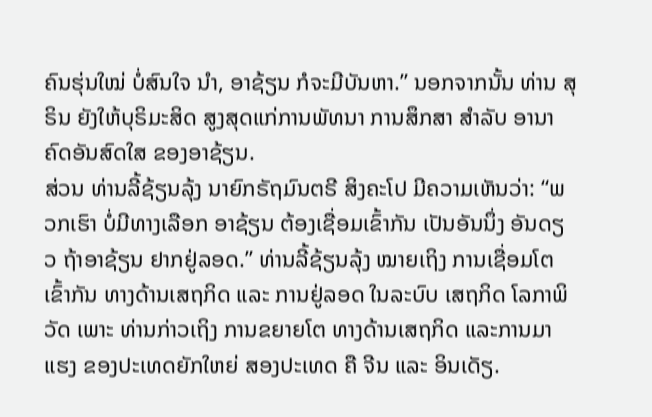ຄົນຮຸ່ນໃໝ່ ບໍ່ສົນໃຈ ນຳ, ອາຊ້ຽນ ກໍຈະມີບັນຫາ.” ນອກຈາກນັ້ນ ທ່ານ ສຸຣິນ ຍັງໃຫ້ບຸຣິມະສິດ ສູງສຸດແກ່ການພັທນາ ການສຶກສາ ສຳລັບ ອານາຄົດອັນສົດໃສ ຂອງອາຊ້ຽນ.
ສ່ວນ ທ່ານລີ້ຊ້ຽນລຸ້ງ ນາຍົກຣັຖມົນຕຣີ ສິງຄະໂປ ມີຄວາມເຫັນວ່າ: “ພວກເຮົາ ບໍ່ມີທາງເລືອກ ອາຊ້ຽນ ຕ້ອງເຊື່ອມເຂົ້າກັນ ເປັນອັນນຶ່ງ ອັນດຽວ ຖ້າອາຊ້ຽນ ຢາກຢູ່ລອດ.” ທ່ານລີ້ຊ້ຽນລຸ້ງ ໝາຍເຖິງ ການເຊື່ອມໂຕ ເຂົ້າກັນ ທາງດ້ານເສຖກິດ ແລະ ການຢູ່ລອດ ໃນລະບົບ ເສຖກິດ ໂລກາພິວັດ ເພາະ ທ່ານກ່າວເຖິງ ການຂຍາຍໂຕ ທາງດ້ານເສຖກິດ ແລະການມາແຮງ ຂອງປະເທດຍັກໃຫຍ່ ສອງປະເທດ ຄື ຈີນ ແລະ ອິນເດັຽ.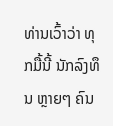ທ່ານເວົ້າວ່າ ທຸກມື້ນີ້ ນັກລົງທຶນ ຫຼາຍໆ ຄົນ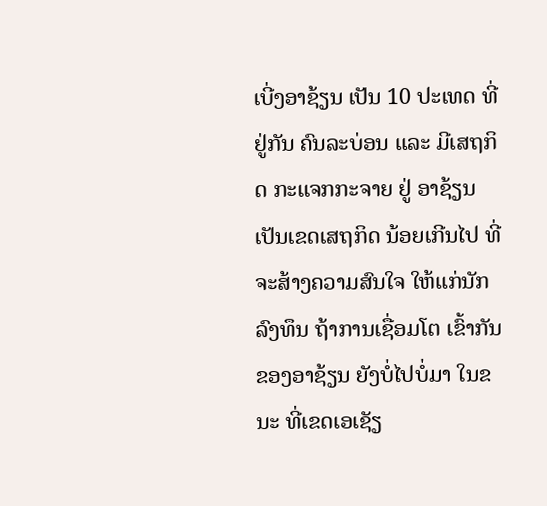ເບີ່ງອາຊ້ຽນ ເປັນ 10 ປະເທດ ທີ່ຢູ່ກັນ ຄົນລະບ່ອນ ແລະ ມີເສຖກິດ ກະແຈກກະຈາຍ ຢູ່ ອາຊ້ຽນ ເປັນເຂດເສຖກິດ ນ້ອຍເກີນໄປ ທີ່ຈະສ້າງຄວາມສົນໃຈ ໃຫ້ແກ່ນັກລົງທຶນ ຖ້າການເຊື່ອມໂຕ ເຂົ້າກັນຂອງອາຊ້ຽນ ຍັງບໍ່ໄປບໍ່ມາ ໃນຂນະ ທີ່ເຂດເອເຊັຽ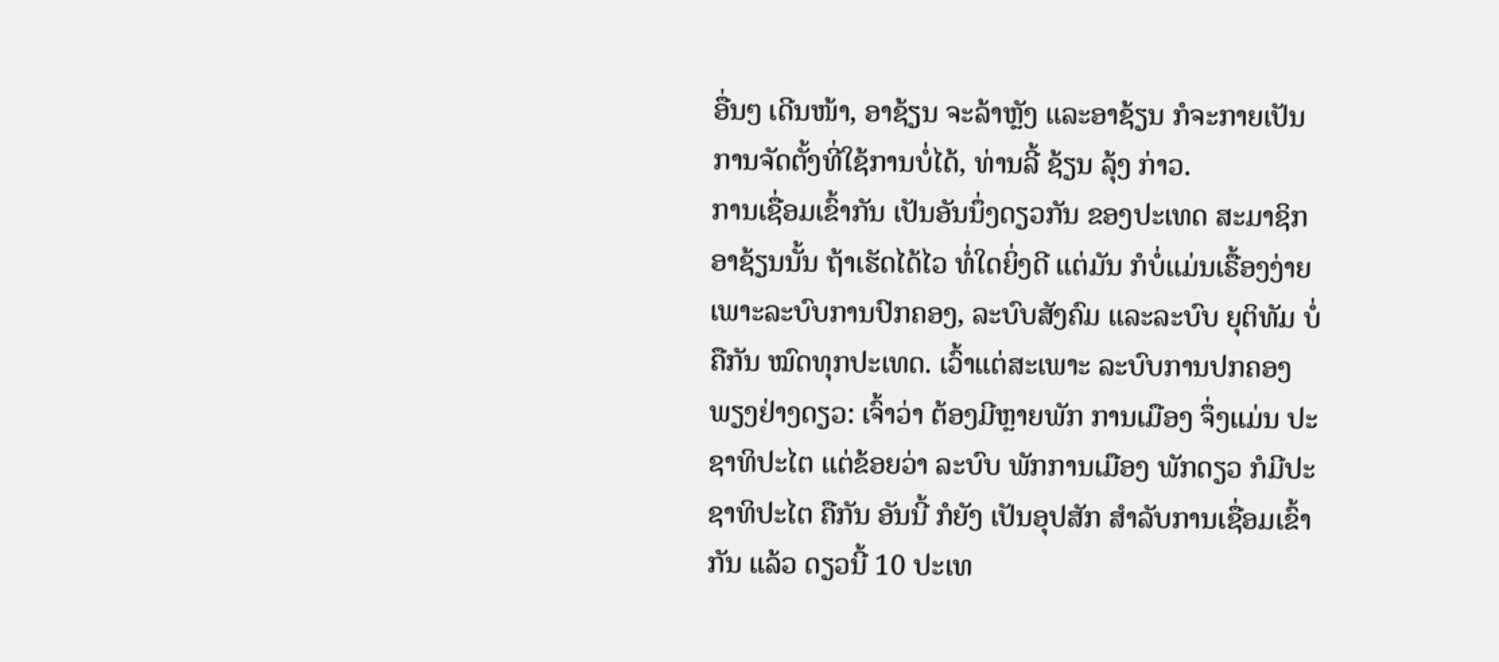ອື່ນໆ ເດີນໜ້າ, ອາຊ້ຽນ ຈະລ້າຫຼັງ ແລະອາຊ້ຽນ ກໍຈະກາຍເປັນ ການຈັດຕັ້ງທີ່ໃຊ້ການບໍ່ໄດ້, ທ່ານລີ້ ຊ້ຽນ ລຸ້ງ ກ່າວ.
ການເຊື່ອມເຂົ້າກັນ ເປັນອັນນຶ່ງດຽວກັນ ຂອງປະເທດ ສະມາຊິກ ອາຊ້ຽນນັ້ນ ຖ້າເຮັດໄດ້ໄວ ທໍ່ໃດຍິ່ງດີ ແຕ່ມັນ ກໍບໍ່ແມ່ນເຣື້ອງງ່າຍ ເພາະລະບົບການປົກຄອງ, ລະບົບສັງຄົມ ແລະລະບົບ ຍຸຕິທັມ ບໍ່ຄືກັນ ໝົດທຸກປະເທດ. ເວົ້າແຕ່ສະເພາະ ລະບົບການປກຄອງ ພຽງຢ່າງດຽວ: ເຈົ້າວ່າ ຕ້ອງມີຫຼາຍພັກ ການເມືອງ ຈຶ່ງແມ່ນ ປະຊາທິປະໄຕ ແຕ່ຂ້ອຍວ່າ ລະບົບ ພັກການເມືອງ ພັກດຽວ ກໍມີປະຊາທິປະໄຕ ຄືກັນ ອັນນີ້ ກໍຍັງ ເປັນອຸປສັກ ສຳລັບການເຊື່ອມເຂົ້າກັນ ແລ້ວ ດຽວນີ້ 10 ປະເທ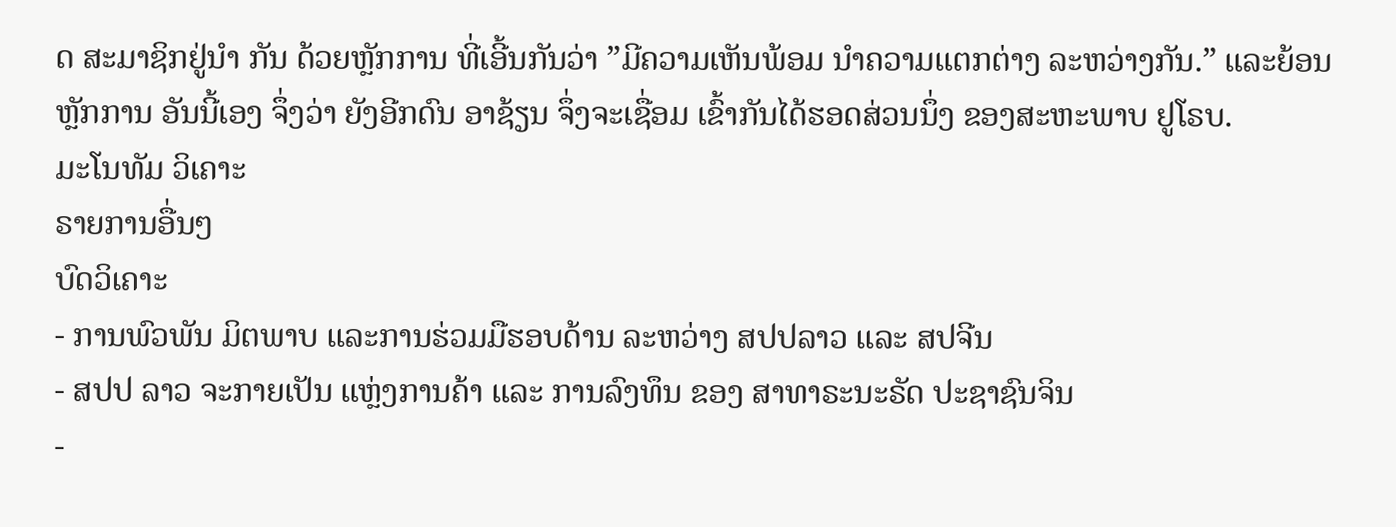ດ ສະມາຊິກຢູ່ນຳ ກັນ ດ້ວຍຫຼັກການ ທີ່ເອີ້ນກັນວ່າ ”ມີຄວາມເຫັນພ້ອມ ນຳຄວາມແຕກຕ່າງ ລະຫວ່າງກັນ.” ແລະຍ້ອນຫຼັກການ ອັນນີ້ເອງ ຈຶ່ງວ່າ ຍັງອີກດົນ ອາຊ້ຽນ ຈຶ່ງຈະເຊື່ອມ ເຂົ້າກັນໄດ້ຮອດສ່ວນນຶ່ງ ຂອງສະຫະພາບ ຢູໂຣບ.
ມະໂນທັມ ວິເຄາະ
ຣາຍການອື່ນໆ
ບົດວິເຄາະ
- ການພົວພັນ ມິຕພາບ ແລະການຮ່ວມມືຮອບດ້ານ ລະຫວ່າງ ສປປລາວ ແລະ ສປຈີນ
- ສປປ ລາວ ຈະກາຍເປັນ ແຫຼ່ງການຄ້າ ແລະ ການລົງທຶນ ຂອງ ສາທາຣະນະຣັດ ປະຊາຊົນຈິນ
-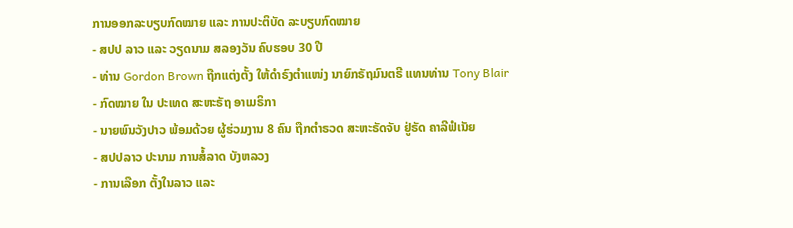ການອອກລະບຽບກົດໝາຍ ແລະ ການປະຕິບັດ ລະບຽບກົດໝາຍ
- ສປປ ລາວ ແລະ ວຽດນາມ ສລອງວັນ ຄົບຮອບ 30 ປີ
- ທ່ານ Gordon Brown ຖືກແຕ່ງຕັ້ງ ໃຫ້ດຳຣົງຕຳແໜ່ງ ນາຍົກຣັຖມົນຕຣີ ແທນທ່ານ Tony Blair
- ກົດໝາຍ ໃນ ປະເທດ ສະຫະຣັຖ ອາເມຣິກາ
- ນາຍພົນວັງປາວ ພ້ອມດ້ວຍ ຜູ້ຮ່ວມງານ 8 ຄົນ ຖືກຕຳຣວດ ສະຫະຣັດຈັບ ຢູ່ຣັດ ຄາລີຟໍເນັຍ
- ສປປລາວ ປະນາມ ການສໍ້ລາດ ບັງຫລວງ
- ການເລືອກ ຕັ້ງໃນລາວ ແລະ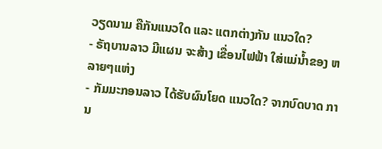ວຽດນາມ ຄືກັນແນວໃດ ແລະ ແຕກຕ່າງກັນ ແນວໃດ?
- ຣັຖບານລາວ ມີແຜນ ຈະສ້າງ ເຂື່ອນໄຟຟ້າ ໃສ່ແມ່ນ້ຳຂອງ ຫລາຍໆແຫ່ງ
- ກັມມະກອນລາວ ໄດ້ຮັບຜົນໂຍດ ແນວໃດ? ຈາກບົດບາດ ການ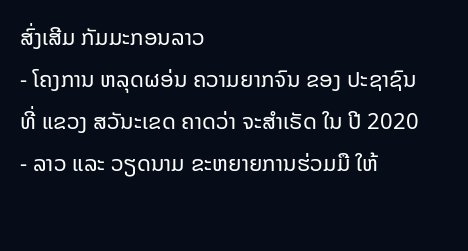ສົ່ງເສີມ ກັມມະກອນລາວ
- ໂຄງການ ຫລຸດຜອ່ນ ຄວາມຍາກຈົນ ຂອງ ປະຊາຊົນ ທີ່ ແຂວງ ສວັນະເຂດ ຄາດວ່າ ຈະສຳເຣັດ ໃນ ປີ 2020
- ລາວ ແລະ ວຽດນາມ ຂະຫຍາຍການຮ່ວມມື ໃຫ້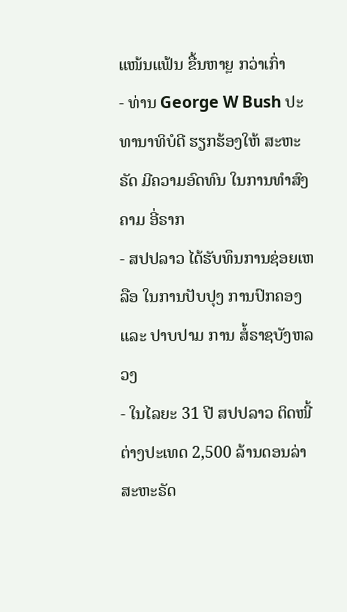ແໜ້ນແຟ້ນ ຂື້ນຫາຼຍ ກວ່າເກົ່າ
- ທ່ານ George W Bush ປະທານາທິບໍດີ ຮຽກຮ້ອງໃຫ້ ສະຫະຣັດ ມີຄວາມອົດທົນ ໃນການທຳສົງຄາມ ອີ່ຣາກ
- ສປປລາວ ໄດ້ຮັບທຶນການຊ່ອຍເຫລືອ ໃນການປັບປຸງ ການປົກຄອງ ແລະ ປາບປາມ ການ ສໍ້ຣາຊບັງຫລວງ
- ໃນໄລຍະ 31 ປີ ສປປລາວ ຕິດໜີ້ ຕ່າງປະເທດ 2,500 ລ້ານດອນລ່າ ສະຫະຣັດ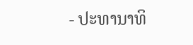- ປະທານາທິ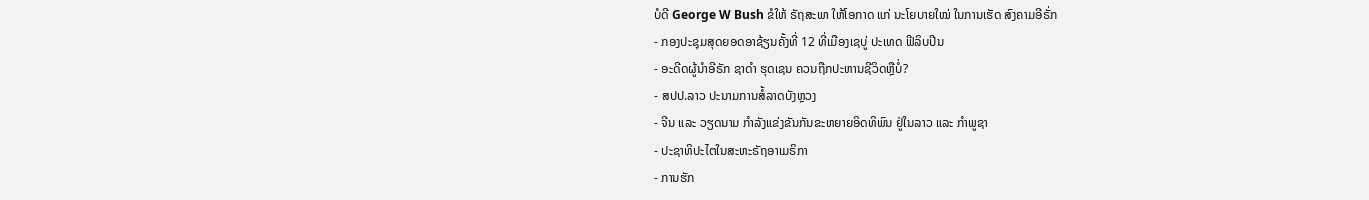ບໍດີ George W Bush ຂໍໃຫ້ ຣັຖສະພາ ໃຫ້ໂອກາດ ແກ່ ນະໂຍບາຍໃໝ່ ໃນການເຮັດ ສົງຄາມອີຣັ່ກ
- ກອງປະຊຸມສຸດຍອດອາຊ້ຽນຄັ້ງທີ່ 12 ທີ່ເມືອງເຊບູ່ ປະເທດ ຟີລິບປີນ
- ອະດີດຜູ້ນຳອີຣັກ ຊາດຳ ຮຸດເຊນ ຄວນຖືກປະຫານຊີວິດຫຼືບໍ່?
- ສປປ.ລາວ ປະນາມການສໍ້ລາດບັງຫຼວງ
- ຈີນ ແລະ ວຽດນາມ ກຳລັງແຂ່ງຂັນກັນຂະຫຍາຍອິດທິພົນ ຢູ່ໃນລາວ ແລະ ກຳພູຊາ
- ປະຊາທິປະໄຕໃນສະຫະຣັຖອາເມຣິກາ
- ການຮັກ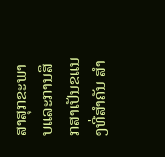ສາສຸກຂະພາບແລະການສຶກສາເປັນຂແນງທີ່ສຳຄັນ ສຳ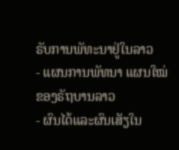ຣັບການພັທະນາຢູ່ໃນລາວ
- ແຜນການພັທນາ ແຜນໃໝ່ ຂອງຣັຖບານລາວ
- ຜົນໄດ້ແລະຜົນເສັຽໃນ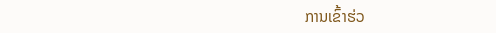ການເຂົ້າຮ່ວ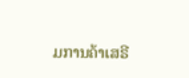ມການຄ້າເສຣີ